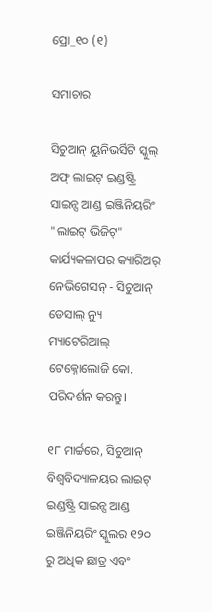ପ୍ରୋ_୧୦ (୧)

ସମାଚାର

ସିଚୁଆନ୍ ୟୁନିଭର୍ସିଟି ସ୍କୁଲ୍ ଅଫ୍ ଲାଇଟ୍ ଇଣ୍ଡଷ୍ଟ୍ରି ସାଇନ୍ସ ଆଣ୍ଡ ଇଞ୍ଜିନିୟରିଂ "ଲାଇଟ୍ ଭିଜିଟ୍" କାର୍ଯ୍ୟକଳାପର କ୍ୟାରିଅର୍ ନେଭିଗେସନ୍ - ସିଚୁଆନ୍ ଡେସାଲ୍ ନ୍ୟୁ ମ୍ୟାଟେରିଆଲ୍ ଟେକ୍ନୋଲୋଜି କୋ. ପରିଦର୍ଶନ କରନ୍ତୁ।

୧୮ ମାର୍ଚ୍ଚରେ, ସିଚୁଆନ୍ ବିଶ୍ୱବିଦ୍ୟାଳୟର ଲାଇଟ୍ ଇଣ୍ଡଷ୍ଟ୍ରି ସାଇନ୍ସ ଆଣ୍ଡ ଇଞ୍ଜିନିୟରିଂ ସ୍କୁଲର ୧୨୦ ରୁ ଅଧିକ ଛାତ୍ର ଏବଂ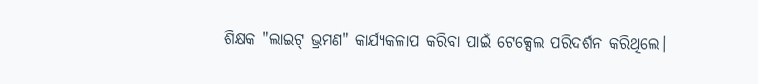ଶିକ୍ଷକ "ଲାଇଟ୍ ଭ୍ରମଣ" କାର୍ଯ୍ୟକଳାପ କରିବା ପାଇଁ ଟେକ୍ସେଲ ପରିଦର୍ଶନ କରିଥିଲେ।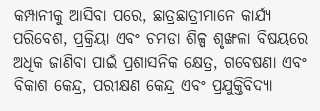କମ୍ପାନୀକୁ ଆସିବା ପରେ, ଛାତ୍ରଛାତ୍ରୀମାନେ କାର୍ଯ୍ୟ ପରିବେଶ, ପ୍ରକ୍ରିୟା ଏବଂ ଚମଡା ଶିଳ୍ପ ଶୃଙ୍ଖଳା ବିଷୟରେ ଅଧିକ ଜାଣିବା ପାଇଁ ପ୍ରଶାସନିକ କ୍ଷେତ୍ର, ଗବେଷଣା ଏବଂ ବିକାଶ କେନ୍ଦ୍ର, ପରୀକ୍ଷଣ କେନ୍ଦ୍ର ଏବଂ ପ୍ରଯୁକ୍ତିବିଦ୍ୟା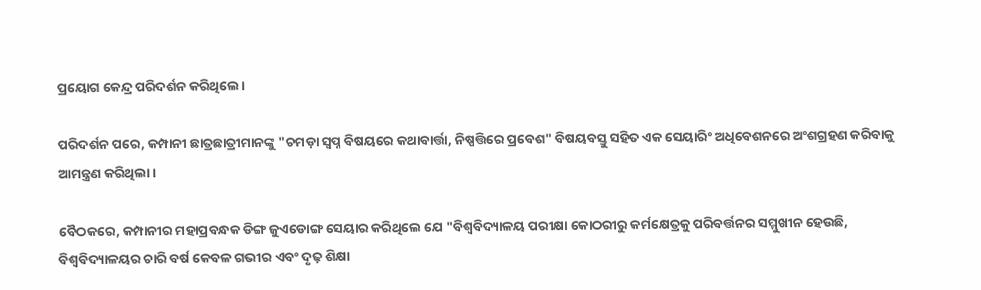ପ୍ରୟୋଗ କେନ୍ଦ୍ର ପରିଦର୍ଶନ କରିଥିଲେ।

ପରିଦର୍ଶନ ପରେ, କମ୍ପାନୀ ଛାତ୍ରଛାତ୍ରୀମାନଙ୍କୁ "ଚମଡ଼ା ସ୍ୱପ୍ନ ବିଷୟରେ କଥାବାର୍ତ୍ତା, ନିଷ୍ପତ୍ତିରେ ପ୍ରବେଶ" ବିଷୟବସ୍ତୁ ସହିତ ଏକ ସେୟାରିଂ ଅଧିବେଶନରେ ଅଂଶଗ୍ରହଣ କରିବାକୁ ଆମନ୍ତ୍ରଣ କରିଥିଲା।

ବୈଠକରେ, କମ୍ପାନୀର ମହାପ୍ରବନ୍ଧକ ଡିଙ୍ଗ ଜୁଏଡୋଙ୍ଗ ସେୟାର କରିଥିଲେ ଯେ "ବିଶ୍ୱବିଦ୍ୟାଳୟ ପରୀକ୍ଷା କୋଠରୀରୁ କର୍ମକ୍ଷେତ୍ରକୁ ପରିବର୍ତ୍ତନର ସମ୍ମୁଖୀନ ହେଉଛି, ବିଶ୍ୱବିଦ୍ୟାଳୟର ଚାରି ବର୍ଷ କେବଳ ଗଭୀର ଏବଂ ଦୃଢ଼ ଶିକ୍ଷା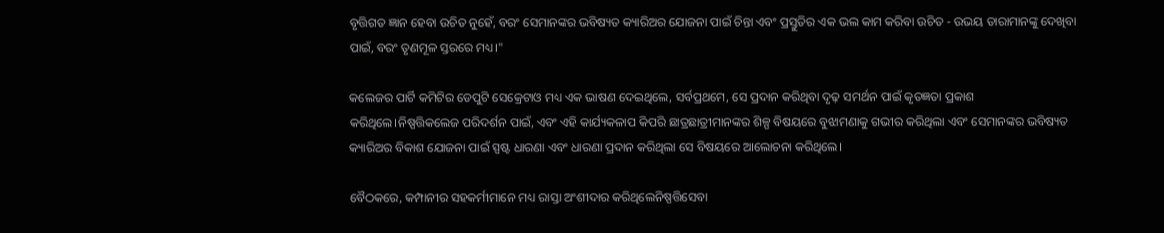ବୃତ୍ତିଗତ ଜ୍ଞାନ ହେବା ଉଚିତ ନୁହେଁ, ବରଂ ସେମାନଙ୍କର ଭବିଷ୍ୟତ କ୍ୟାରିଅର ଯୋଜନା ପାଇଁ ଚିନ୍ତା ଏବଂ ପ୍ରସ୍ତୁତିର ଏକ ଭଲ କାମ କରିବା ଉଚିତ - ଉଭୟ ତାରାମାନଙ୍କୁ ଦେଖିବା ପାଇଁ, ବରଂ ତୃଣମୂଳ ସ୍ତରରେ ମଧ୍ୟ।"

କଲେଜର ପାର୍ଟି କମିଟିର ଡେପୁଟି ସେକ୍ରେଟାଓ ମଧ୍ୟ ଏକ ଭାଷଣ ଦେଇଥିଲେ, ସର୍ବପ୍ରଥମେ, ସେ ପ୍ରଦାନ କରିଥିବା ଦୃଢ଼ ସମର୍ଥନ ପାଇଁ କୃତଜ୍ଞତା ପ୍ରକାଶ କରିଥିଲେ।ନିଷ୍ପତ୍ତିକଲେଜ ପରିଦର୍ଶନ ପାଇଁ, ଏବଂ ଏହି କାର୍ଯ୍ୟକଳାପ କିପରି ଛାତ୍ରଛାତ୍ରୀମାନଙ୍କର ଶିଳ୍ପ ବିଷୟରେ ବୁଝାମଣାକୁ ଗଭୀର କରିଥିଲା ଏବଂ ସେମାନଙ୍କର ଭବିଷ୍ୟତ କ୍ୟାରିଅର ବିକାଶ ଯୋଜନା ପାଇଁ ସ୍ପଷ୍ଟ ଧାରଣା ଏବଂ ଧାରଣା ପ୍ରଦାନ କରିଥିଲା ସେ ବିଷୟରେ ଆଲୋଚନା କରିଥିଲେ।

ବୈଠକରେ, କମ୍ପାନୀର ସହକର୍ମୀମାନେ ମଧ୍ୟ ରାସ୍ତା ଅଂଶୀଦାର କରିଥିଲେନିଷ୍ପତ୍ତିସେବା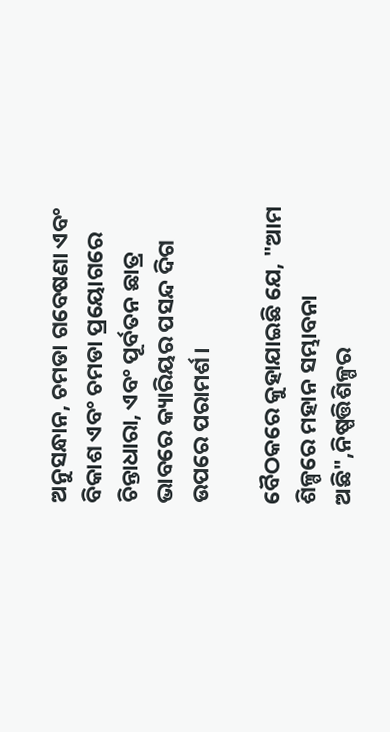ଅନୁସନ୍ଧାନ, ଚମଡା ଗବେଷଣା ଏବଂ ବିକାଶ ଏବଂ ଚମଡା ପ୍ରୟୋଗରେ ଚିନ୍ତାଧାରା, ଏବଂ ପୂର୍ବତନ ଛାତ୍ର ଭାବରେ କ୍ୟାରିୟର ପସନ୍ଦ ଦିଗ ଉପରେ ପରାମର୍ଶ।

ବୈଠକରେ କୁହାଯାଇଛି ଯେ, "ଆମ ଶିଳ୍ପରେ ମହାନ ସମ୍ଭାବନା ଅଛି",ନିଷ୍ପତ୍ତିଶିଳ୍ପର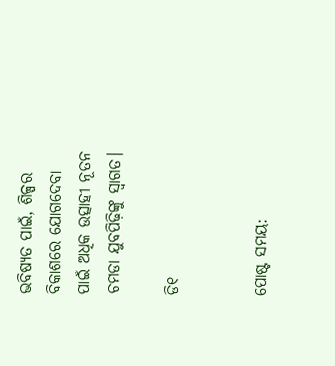ଭବିଷ୍ୟତ ପାଇଁ, ଶିଳ୍ପର ବିକାଶରେ ଯୋଗଦେବା ପାଇଁ ଅଧିକ ଉତ୍ସାହୀ ନୂତନ ଚମଡା ଯୁବପିଢ଼ିଙ୍କୁ ସ୍ୱାଗତ।

ଡି୧


ପୋଷ୍ଟ ସମୟ: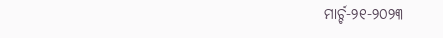ମାର୍ଚ୍ଚ-୨୧-୨୦୨୩